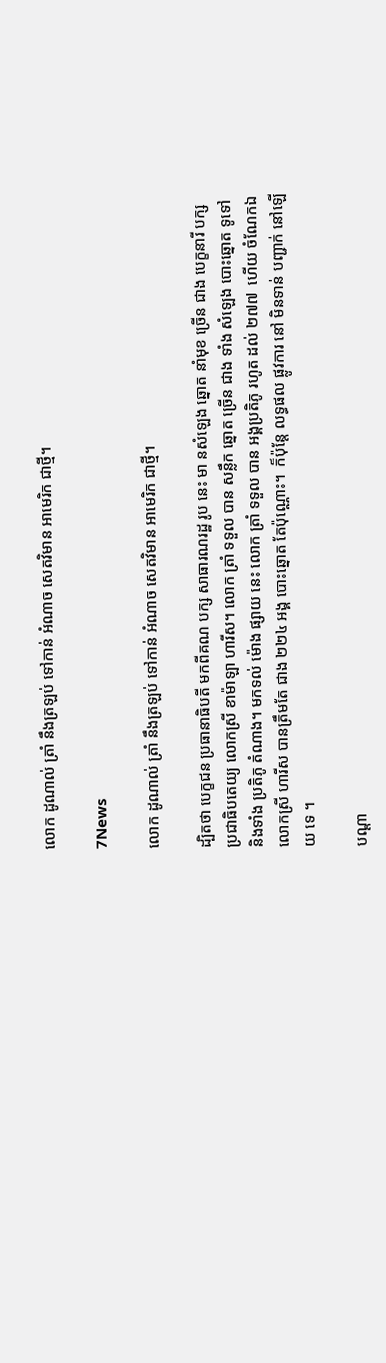លោក ដូណាល់ ត្រាំ នឹងត្រឡប់ ទៅកាន់ អំណាច សេតវិមាន អាមេរិក ជាថ្មី។

7News

លោក ដូណាល់ ត្រាំ នឹងត្រឡប់ ទៅកាន់ អំណាច សេតវិមាន អាមេរិក ជាថ្មី។

ដ្បិតថា បេក្ខជន ប្រធានាធិបតី មកពីគណ បក្ស សាធារណរដ្ឋ រូប នេះ មា នសំឡេង ឆ្នោត នាំមុខ ច្រើន ជាង បេក្ខនារី បក្ស ប្រជាធិបតេយ្យ លោកស្រី ខាម៉ាឡា ហារីស។ លោក ត្រាំ ទទួល បាន សន្លឹក ឆ្នោត ច្រើន ជាង ទាំង សំឡេង បោះឆ្នោត ទូទៅ និងទាំង ប្រតិភូ តំណាង។ មកទល់ ម៉ោង ផ្សាយ នេះ លោក ត្រាំ ទទួល បាន អង្គប្រតិភូ រហូត ដល់ ២៧៧  ហើយ ចំណែកឯ លោកស្រី ហារីស បានត្រឹមតែ ជាង ២២៤ អង្គ បោះឆ្នោត តែប៉ុណ្ណោះ។  ក៏ប៉ុន្តែ លទ្ធផល ផ្លូវការ នៅ មិនទាន់ បញ្ជាក់ នៅឡើយ ទេ ។

បណ្តា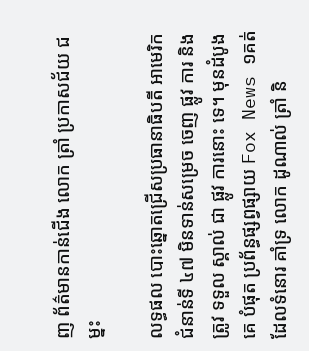ញ ព័ត៌មានកាន់ជើង លោក ត្រាំ ប្រកាសជ័យ ជម្នះ

លទ្ធផល បោះឆ្នោតជ្រើសប្រធានាធិបតី អាមេរិក ជំនាន់ទី ៤៧ មិនទាន់សម្រេច ចេញ ផ្លូវ ការ និងត្រូវ ទទួល ស្គាល់ ជា ផ្លូវ ការនោះ ទេ។ មុនដំបូង គេ បំផុត ប្រព័ន្ធផ្សព្វផ្សាយ Fox News ១គត់ ដែលទំនោរ គាំទ្រ លោក ដូណាល់ ត្រាំ និ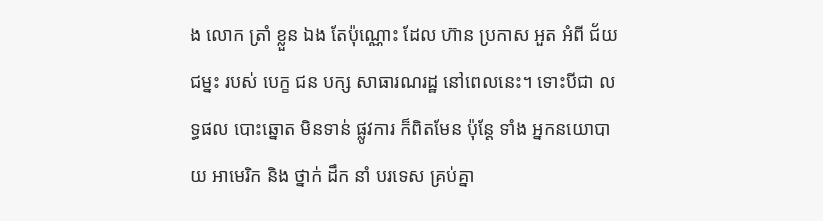ង លោក ត្រាំ ខ្លួន ឯង តែប៉ុណ្ណោះ ដែល ហ៊ាន ប្រកាស អួត អំពី ជ័យ ជម្នះ របស់ បេក្ខ ជន បក្ស សាធារណរដ្ឋ នៅពេលនេះ។ ទោះបីជា លទ្ធផល បោះឆ្នោត មិនទាន់ ផ្លូវការ ក៏ពិតមែន ប៉ុន្តែ ទាំង អ្នកនយោបាយ អាមេរិក និង ថ្នាក់ ដឹក នាំ បរទេស គ្រប់គ្នា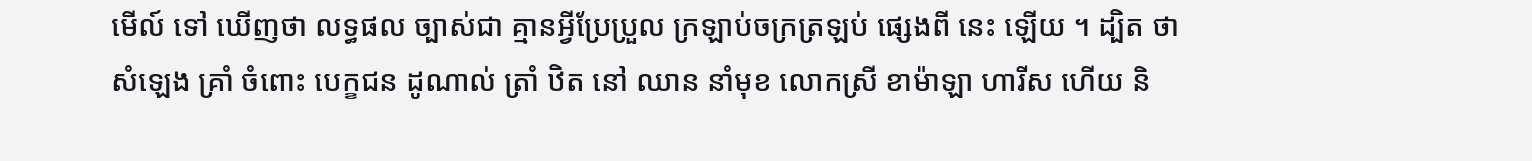មើល៍ ទៅ ឃើញថា លទ្ធផល ច្បាស់ជា គ្មានអ្វីប្រែប្រួល ក្រឡាប់ចក្រត្រឡប់ ផ្សេងពី នេះ ឡើយ ។ ដ្បិត ថា សំឡេង គ្រាំ ចំពោះ បេក្ខជន ដូណាល់ ត្រាំ ឋិត នៅ ឈាន នាំមុខ លោកស្រី ខាម៉ាឡា ហារីស ហើយ និ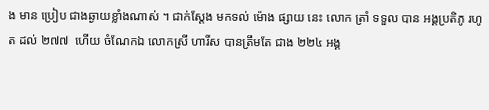ង មាន ប្រៀប ជាងឆ្ងាយខ្លាំងណាស់ ។ ជាក់ស្តែង មកទល់ ម៉ោង ផ្សាយ នេះ លោក ត្រាំ ទទួល បាន អង្គប្រតិភូ រហូត ដល់ ២៧៧  ហើយ ចំណែកឯ លោកស្រី ហារីស បានត្រឹមតែ ជាង ២២៤ អង្គ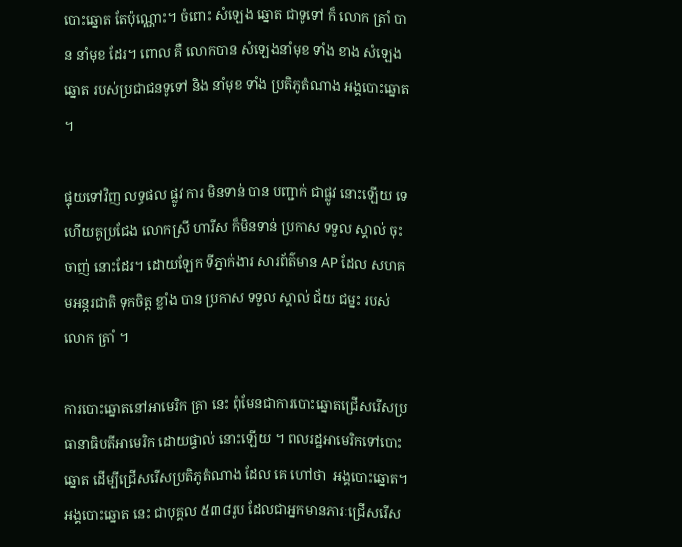បោះឆ្នោត តែប៉ុណ្ណោះ។ ចំពោះ សំឡេង ឆ្នោត ជាទូទៅ ក៏ លោក ត្រាំ បាន នាំមុខ ដែរ។ ពោល គឺ លោកបាន សំឡេងនាំមុខ ទាំង ខាង សំឡេង ឆ្នោត របស់ប្រជាជនទូទៅ និង នាំមុខ ទាំង ប្រតិភូតំណាង អង្គបោះឆ្នោត ។

ផ្ទុយទៅវិញ លទ្ធផល ផ្លូវ ការ មិនទាន់ បាន បញ្ជាក់ ជាផ្លូវ នោះឡើយ ទេ   ហើយគូប្រជែង លោកស្រី ហារីស ក៏មិនទាន់ ប្រកាស ទទួល ស្គាល់ ចុះ ចាញ់ នោះដែរ។ ដោយឡែក ទីភ្នាក់ងារ សារព័ត៌មាន AP ដែល សហគមអន្តរជាតិ ទុកចិត្ត ខ្លាំង បាន ប្រកាស ទទួល ស្គាល់ ជ័យ ជម្នះ របស់ លោក ត្រាំ ។

ការបោះឆ្នោតនៅអាមេរិក គ្រា នេះ ពុំមែនជាការបោះឆ្នោតជ្រើសរើសប្រធានាធិបតីអាមេរិក ដោយផ្ទាល់ នោះឡើយ ។ ពលរដ្ឋអាមេរិកទៅបោះឆ្នោត ដើម្បីជ្រើសរើសប្រតិភូតំណាង ដែល គេ ហៅថា  អង្គបោះឆ្នោត។ អង្គបោះឆ្នោត នេះ ជាបុគ្គល ៥៣៨រូប ដែលជាអ្នកមានភារៈជ្រើសរើស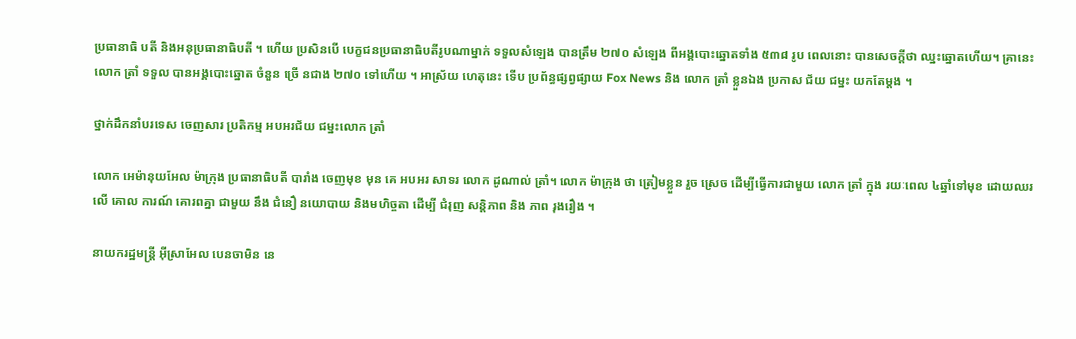ប្រធានាធិ បតី និងអនុប្រធានាធិបតី ។ ហើយ ប្រសិនបើ បេក្ខជនប្រធានាធិបតីរូបណាម្នាក់ ទទួលសំឡេង បានត្រឹម ២៧០ សំឡេង ពីអង្គបោះឆ្នោតទាំង ៥៣៨ រូប ពេលនោះ បានសេចក្តីថា ឈ្នះឆ្នោតហើយ។ គ្រានេះ លោក ត្រាំ ទទួល បានអង្គបោះឆ្នោត ចំនួន ច្រើ នជាង ២៧០ ទៅហើយ ។ អាស្រ័យ ហេតុនេះ ទើប ប្រព័ន្ធផ្សព្វផ្សាយ Fox News និង លោក ត្រាំ ខ្លួនឯង ប្រកាស ជ័យ ជម្នះ យកតែម្តង ។

ថ្នាក់ដឹកនាំបរទេស ចេញសារ ប្រតិកម្ម អបអរជ័យ ជម្នះលោក ត្រាំ

លោក អេម៉ានុយអែល ម៉ាក្រុង ប្រធានាធិបតី បារាំង ចេញមុខ មុន គេ អបអរ សាទរ លោក ដូណាល់ ត្រាំ។ លោក ម៉ាក្រុង ថា ត្រៀមខ្លួន រួច ស្រេច ដើម្បីធ្វើការជាមួយ លោក ត្រាំ ក្នុង រយៈពេល ៤ឆ្នាំទៅមុខ ដោយឈរ លើ គោល ការណ៍ គោរពគ្នា ជាមួយ នឹង ជំនឿ នយោបាយ និងមហិច្ចតា ដើម្បី ជំរុញ សន្តិភាព និង ភាព រុងរឿង ។

នាយករដ្ឋមន្ត្រី អ៊ីស្រាអែល បេនចាមិន នេ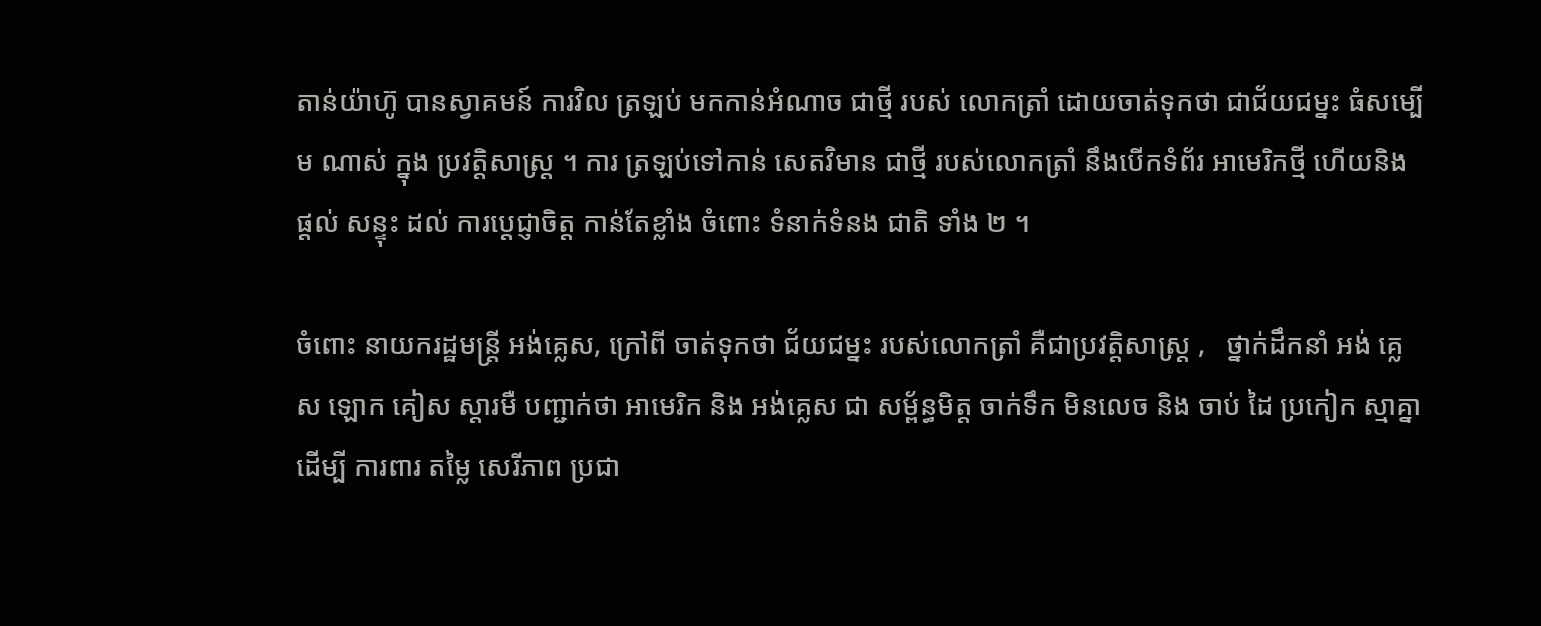តាន់យ៉ាហ៊ូ បានស្វាគមន៍ ការវិល ត្រឡប់ មកកាន់អំណាច ជាថ្មី របស់ លោកត្រាំ ដោយចាត់ទុកថា ជាជ័យជម្នះ ធំសម្បើម ណាស់ ក្នុង ប្រវត្តិសាស្ត្រ ។ ការ ត្រឡប់ទៅកាន់ សេតវិមាន ជាថ្មី របស់លោកត្រាំ នឹងបើកទំព័រ អាមេរិកថ្មី ហើយនិង ផ្តល់ សន្ទុះ ដល់ ការប្តេជ្ញាចិត្ត កាន់តែខ្លាំង ចំពោះ ទំនាក់ទំនង ជាតិ ទាំង ២ ។

ចំពោះ នាយករដ្ឋមន្ត្រី អង់គ្លេស, ក្រៅពី ចាត់ទុកថា ជ័យជម្នះ របស់លោកត្រាំ គឺជាប្រវត្តិសាស្ត្រ ,   ថ្នាក់ដឹកនាំ អង់ គ្លេស ឡោក គៀស ស្តារមឺ បញ្ជាក់ថា អាមេរិក និង អង់គ្លេស ជា សម្ព័ន្ធមិត្ត ចាក់ទឹក មិនលេច និង ចាប់ ដៃ ប្រកៀក ស្មាគ្នា ដើម្បី ការពារ តម្លៃ សេរីភាព ប្រជា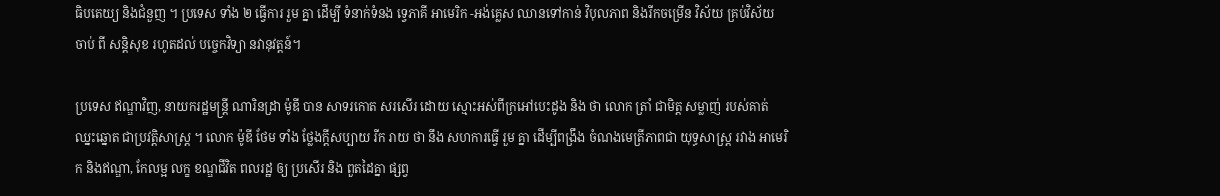ធិបតេយ្យ និងជំនួញ ។ ប្រទេស ទាំង ២ ធ្វើការ រួម គ្នា ដើម្បី ទំនាក់ទំនង ទ្វេភាគី អាមេរិក -អង់គ្លេស ឈានទៅកាន់ វិបុលភាព និងរីកចម្រើន វិស័យ គ្រប់វិស័យ ចាប់ ពី សន្តិសុខ រហូតដល់ បច្ចេកវិទ្យា នវានុវត្តន៍។

ប្រទេស ឥណ្ឌាវិញ, នាយករដ្ឋមន្ត្រី ណារិនដ្រា ម៉ូឌី បាន សាទរកោត សរសើរ ដោយ ស្មោះអស់ពីក្រអៅបេះដូង និង ថា លោក ត្រាំ ជាមិត្ត សម្លាញ់ របស់គាត់ ឈ្នះឆ្នោត ជាប្រវត្តិសាស្ត្រ ។ លោក ម៉ូឌី ថែម ទាំង ថ្លែងក្តីសប្បាយ រីក រាយ ថា នឹង សហការធ្វើ រួម គ្នា ដើម្បីពង្រឹង ចំណងមេត្រីភាពជា យុទ្ធសាស្ត្រ រវាង អាមេរិក និងឥណ្ឌា, កែលម្អ លក្ខ ខណ្ឌជីវិត ពលរដ្ឋ ឲ្យ ប្រសើរ និង ពួតដៃគ្នា ផ្សព្វ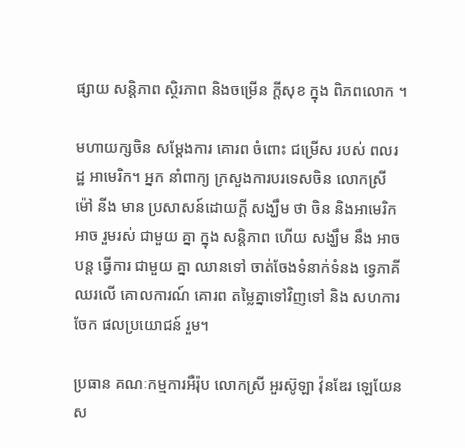ផ្សាយ សន្តិភាព ស្ថិរភាព និងចម្រើន ក្តីសុខ ក្នុង ពិភពលោក ។

មហាយក្សចិន សម្តែងការ គោរព ចំពោះ ជម្រើស របស់ ពលរដ្ឋ អាមេរិក។ អ្នក នាំពាក្យ ក្រសួងការបរទេសចិន លោកស្រី ម៉ៅ នីង មាន ប្រសាសន៍ដោយក្តី សង្ឃឹម ថា ចិន និងអាមេរិក អាច រួមរស់ ជាមួយ គ្នា ក្នុង សន្តិភាព ហើយ សង្ឃឹម នឹង អាច បន្ត ធ្វើការ ជាមួយ គ្នា ឈានទៅ ចាត់ចែងទំនាក់ទំនង ទ្វេភាគី ឈរលើ គោលការណ៍ គោរព តម្លៃគ្នាទៅវិញទៅ និង សហការ ចែក ផលប្រយោជន៍ រួម។

ប្រធាន គណៈកម្មការអឺរ៉ុប លោកស្រី អួរស៊ូឡា វ៉ុនឌែរ ឡេយែន ស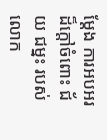ម្តែង ការអបអរ ដ៏ក្តៅចំពោះ ជ័យ ជម្នះ របស់លោក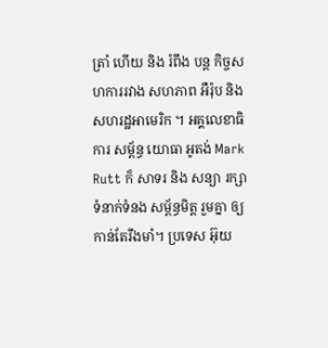ត្រាំ ហើយ និង រំពឹង បន្ត កិច្ចសហការរវាង សហភាព អឺរ៉ុប និង សហរដ្ឋអាមេរិក ។ អគ្គលេខាធិការ សម្ព័ន្ធ យោធា អូតង់ Mark Rutt ក៏ សាទរ និង សន្យា រក្សា ទំនាក់ទំនង សម្ព័ន្ធមិត្ត រួមគ្នា ឲ្យកាន់តែរឹងមាំ។ ប្រទេស អ៊ុយ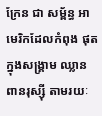ក្រែន ជា សម្ព័ន្ធ អាមេរិកដែលកំពុង ផុត ក្នុងសង្គ្រាម ឈ្លាន ពានរុស្ស៊ី តាមរយៈ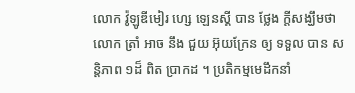លោក វ៉ូឡូឌីមៀរ ហ្សេ ឡេនស្គី បាន ថ្លែង ក្តីសង្ឃឹមថា លោក ត្រាំ អាច នឹង ជួយ អ៊ុយក្រែន ឲ្យ ទទួល បាន សន្តិភាព ១ដ៏ ពិត ប្រាកដ ។ ប្រតិកម្មមេដឹកនាំ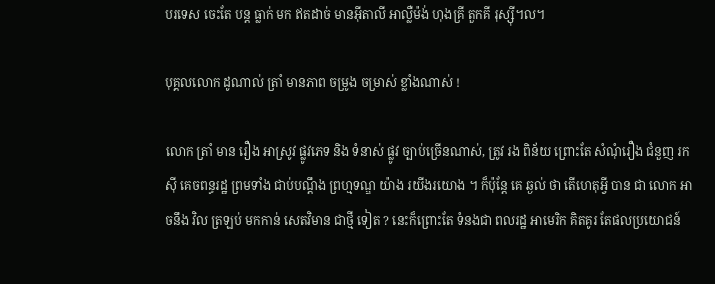បរទេស ចេះតែ បន្ត ធ្លាក់ មក ឥតដាច់ មានអ៊ីតាលី អាល្លឺម៉ង់ ហុងគ្រី តួកគី រុស្ស៊ី។ល។

បុគ្គលលោក ដូណាល់ ត្រាំ មានភាព ចម្រូង ចម្រាស់ ខ្លាំងណាស់ !

លោក ត្រាំ មាន រឿង អាស្រូវ ផ្លូវភេទ និង ទំនាស់ ផ្លូវ ច្បាប់ច្រើនណាស់, ត្រូវ រង ពិន័យ ព្រោះតែ សំណុំរឿង ជំនួញ រកស៊ី គេចពន្ធរដ្ឋ ព្រមទាំង ជាប់បណ្តឹង ព្រហ្មទណ្ឌ យ៉ាង រយីងរយោង ។ ក៏ប៉ុន្តែ គេ ឆ្ងល់ ថា តើហេតុអ្វី បាន ជា លោក អាចនឹង វិល ត្រឡប់ មកកាន់ សេតវិមាន ជាថ្មី ទៀត ? នេះក៏ព្រោះតែ ទំនងជា ពលរដ្ឋ អាមេរិក គិតគូរ តែផលប្រយោជន៍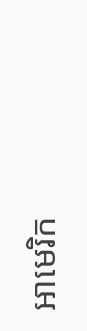អាមេរិក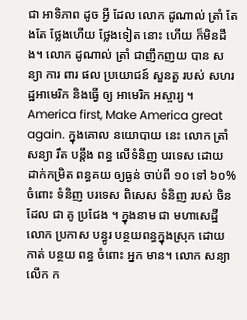ជា អាទិភាព ដូច អ្វី ដែល លោក ដូណាល់ ត្រាំ តែងតែ ថ្លែងហើយ ថ្លែងទៀត នោះ ហើយ ក៏មិនដឹង។ លោក ដូណាល់ ត្រាំ ជាញឹកញយ បាន សន្យា ការ ពារ ផល ប្រយោជន៍ សួនតួ របស់ សហរដ្ឋអាមេរិក និងធ្វើ ឲ្យ អាមេរិក អស្ចារ្យ ។ America first, Make America great again. ក្នុងគោល នយោបាយ នេះ លោក ត្រាំ សន្យា រឹត បន្តឹង ពន្ធ លើទំនិញ បរទេស ដោយ ដាក់កម្រិត ពន្ធគយ ឲ្យធ្ងន់ ចាប់ពី ១០ ទៅ ៦០% ចំពោះ ទំនិញ បរទេស ពិសេស ទំនិញ របស់ ចិន ដែល ជា គូ ប្រជែង ។ ក្នុងនាម ជា មហាសេដ្ឋី លោក ប្រកាស បន្ធូរ បន្ថយពន្ធក្នុងស្រុក ដោយ កាត់ បន្ថយ ពន្ធ ចំពោះ អ្នក មាន។ លោក សន្យាលើក ក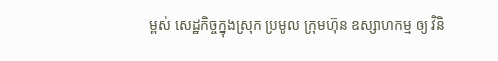ម្ពស់ សេដ្ឋកិច្ចក្នុងស្រុក ប្រមូល ក្រុមហ៊ុន ឧស្សាហកម្ម ឲ្យ វិនិ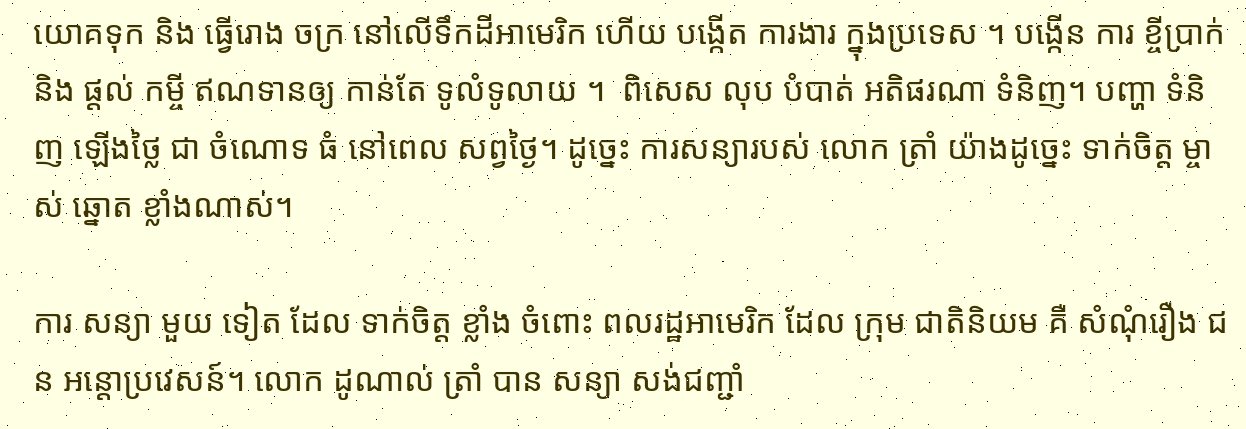យោគទុក និង ធ្វើរោង ចក្រ នៅលើទឹកដីអាមេរិក ហើយ បង្កើត ការងារ ក្នុងប្រទេស ។ បង្កើន ការ ខ្ចីប្រាក់ និង ផ្តល់ កម្ចី ឥណទានឲ្យ កាន់តែ ទូលំទូលាយ ។  ពិសេស លុប បំបាត់ អតិផរណា ទំនិញ។ បញ្ហា ទំនិញ ឡើងថ្លៃ ជា ចំណោទ ធំ នៅពេល សព្វថ្ងៃ។ ដូច្នេះ ការសន្យារបស់ លោក ត្រាំ យ៉ាងដូច្នេះ ទាក់ចិត្ត ម្ចាស់ ឆ្នោត ខ្លាំងណាស់។

ការ សន្យា មួយ ទៀត ដែល ទាក់ចិត្ត ខ្លាំង ចំពោះ ពលរដ្ឋអាមេរិក ដែល ក្រុម ជាតិនិយម គឺ សំណុំរឿង ជន អន្តោប្រវេសន៍។ លោក ដូណាល់ ត្រាំ បាន សន្យា សង់ជញ្ជាំ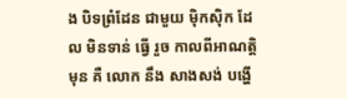ង បិទព្រំដែន ជាមួយ ម៉ិកស៊ិក ដែល មិនទាន់ ធ្វើ រួច កាលពីអាណត្តិ មុន គឺ លោក នឹង សាងសង់ បង្ហើ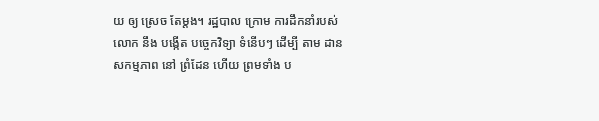យ ឲ្យ ស្រេច តែម្តង។ រដ្ឋបាល ក្រោម ការដឹកនាំរបស់ លោក នឹង បង្កើត បច្ចេកវិទ្យា ទំនើបៗ ដើម្បី តាម ដាន សកម្មភាព នៅ ព្រំដែន ហើយ ព្រមទាំង ប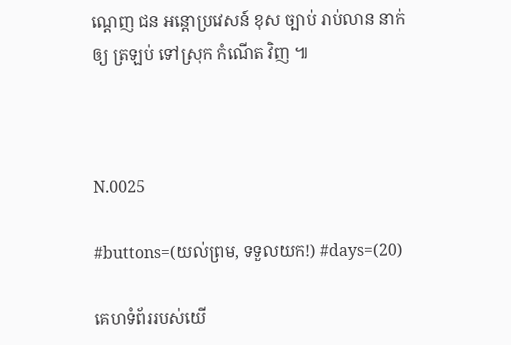ណ្តេញ ជន អន្តោប្រវេសន៍ ខុស ច្បាប់ រាប់លាន នាក់ ឲ្យ ត្រឡប់ ទៅស្រុក កំណើត វិញ ៕



N.0025

#buttons=(យល់ព្រម, ទទួលយក!) #days=(20)

គេហទំព័ររបស់យើ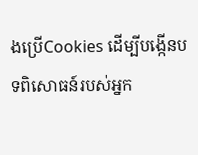ងប្រើCookies ដើម្បីបង្កើនបទពិសោធន៍របស់អ្នក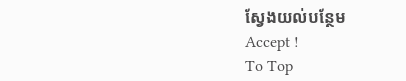ស្វែងយល់បន្ថែម
Accept !
To Top